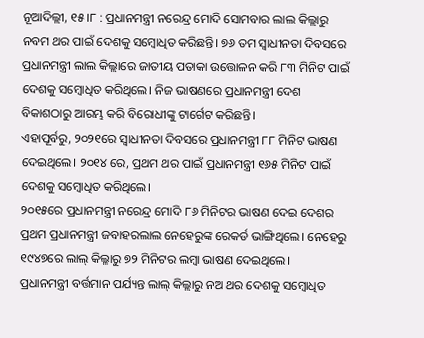ନୂଆଦିଲ୍ଲୀ, ୧୫।୮ : ପ୍ରଧାନମନ୍ତ୍ରୀ ନରେନ୍ଦ୍ର ମୋଦି ସୋମବାର ଲାଲ କିଲ୍ଲାରୁ ନବମ ଥର ପାଇଁ ଦେଶକୁ ସମ୍ବୋଧିତ କରିଛନ୍ତି। ୭୬ ତମ ସ୍ବାଧୀନତା ଦିବସରେ ପ୍ରଧାନମନ୍ତ୍ରୀ ଲାଲ କିଲ୍ଲାରେ ଜାତୀୟ ପତାକା ଉତ୍ତୋଳନ କରି ୮୩ ମିନିଟ ପାଇଁ ଦେଶକୁ ସମ୍ବୋଧିତ କରିଥିଲେ। ନିଜ ଭାଷଣରେ ପ୍ରଧାନମନ୍ତ୍ରୀ ଦେଶ ବିକାଶଠାରୁ ଆରମ୍ଭ କରି ବିରୋଧୀଙ୍କୁ ଟାର୍ଗେଟ କରିଛନ୍ତି।
ଏହାପୂର୍ବରୁ, ୨୦୨୧ରେ ସ୍ବାଧୀନତା ଦିବସରେ ପ୍ରଧାନମନ୍ତ୍ରୀ ୮୮ ମିନିଟ ଭାଷଣ ଦେଇଥିଲେ। ୨୦୧୪ ରେ, ପ୍ରଥମ ଥର ପାଇଁ ପ୍ରଧାନମନ୍ତ୍ରୀ ୧୬୫ ମିନିଟ ପାଇଁ ଦେଶକୁ ସମ୍ବୋଧିତ କରିଥିଲେ।
୨୦୧୫ରେ ପ୍ରଧାନମନ୍ତ୍ରୀ ନରେନ୍ଦ୍ର ମୋଦି ୮୬ ମିନିଟର ଭାଷଣ ଦେଇ ଦେଶର ପ୍ରଥମ ପ୍ରଧାନମନ୍ତ୍ରୀ ଜବାହରଲାଲ ନେହେରୁଙ୍କ ରେକର୍ଡ ଭାଙ୍ଗିଥିଲେ। ନେହେରୁ ୧୯୪୭ରେ ଲାଲ୍ କିଲ୍ଳାରୁ ୭୨ ମିନିଟର ଲମ୍ବା ଭାଷଣ ଦେଇଥିଲେ।
ପ୍ରଧାନମନ୍ତ୍ରୀ ବର୍ତ୍ତମାନ ପର୍ଯ୍ୟନ୍ତ ଲାଲ୍ କିଲ୍ଲାରୁ ନଅ ଥର ଦେଶକୁ ସମ୍ବୋଧିତ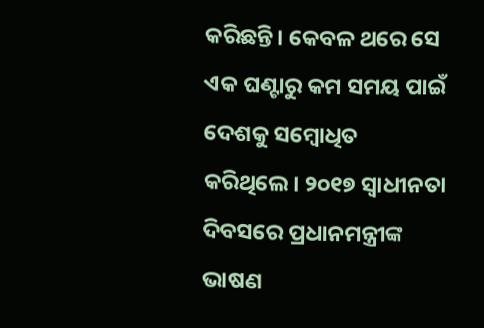କରିଛନ୍ତି। କେବଳ ଥରେ ସେ ଏକ ଘଣ୍ଟାରୁ କମ ସମୟ ପାଇଁ ଦେଶକୁ ସମ୍ବୋଧିତ କରିଥିଲେ। ୨୦୧୭ ସ୍ବାଧୀନତା ଦିବସରେ ପ୍ରଧାନମନ୍ତ୍ରୀଙ୍କ ଭାଷଣ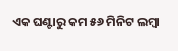ଏକ ଘଣ୍ଟାରୁ କମ ୫୬ ମିନିଟ ଲମ୍ବା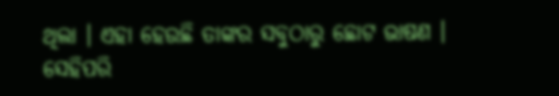ଥିଲା । ଏହା ହେଉଛି ତାଙ୍କର ସବୁଠାରୁ ଛୋଟ ଭାଷଣ ।
ସେହିପରି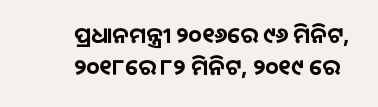ପ୍ରଧାନମନ୍ତ୍ରୀ ୨୦୧୬ରେ ୯୬ ମିନିଟ, ୨୦୧୮ରେ ୮୨ ମିନିଟ, ୨୦୧୯ ରେ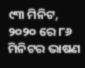୯୩ ମିନିଟ, ୨୦୨୦ ରେ ୮୬ ମିନିଟର ଭାଷଣ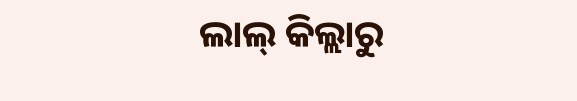ଲାଲ୍ କିଲ୍ଲାରୁ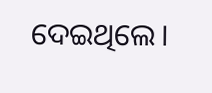ଦେଇଥିଲେ।